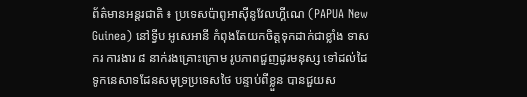ព័ត៌មានអន្តរជាតិ ៖ ប្រទេសប៉ាពូអាស៊ីនូវែលហ្គីណេ (PAPUA New Guinea) នៅទ្វីប អូសេអានី កំពុងតែយកចិត្តទុកដាក់ជាខ្លាំង ទាសករ ការងារ ៨ នាក់រងគ្រោះក្រោម រូបភាពជួញដូរមនុស្ស ទៅដល់ដៃ ទូកនេសាទដែនសមុទ្រប្រទេសថៃ បន្ទាប់ពីខ្លួន បានជួយស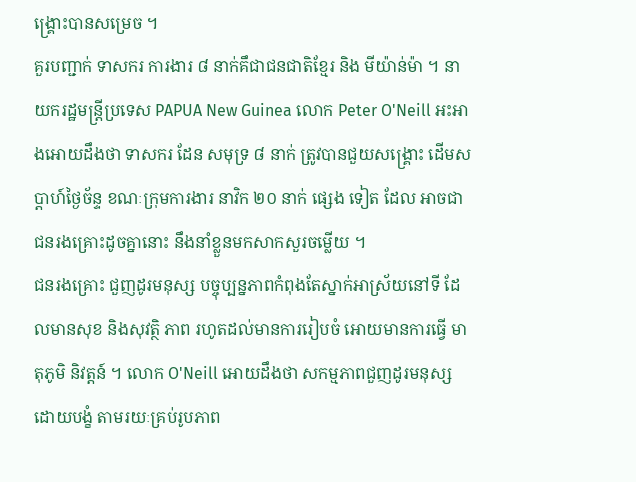ង្គ្រោះបានសម្រេច ។
គួរបញ្ជាក់ ទាសករ ការងារ ៨ នាក់គឹជាជនជាតិខ្មែរ និង មីយ៉ាន់ម៉ា ។ នាយករដ្ឋមន្រ្តីប្រទេស PAPUA New Guinea លោក Peter O'Neill អះអាងអោយដឹងថា ទាសករ ដែន សមុទ្រ ៨ នាក់ ត្រូវបានជួយសង្គ្រោះ ដើមសប្តាហ៍ថ្ងៃច័ន្ទ ខណៈក្រុមការងារ នាវិក ២០ នាក់ ផ្សេង ទៀត ដែល អាចជា ជនរងគ្រោះដូចគ្នានោះ នឹងនាំខ្លួនមកសាកសួរចម្លើយ ។
ជនរងគ្រោះ ជួញដូរមនុស្ស បច្ចុប្បន្នភាពកំពុងតែស្នាក់អាស្រ័យនៅទី ដែលមានសុខ និងសុវត្ថិ ភាព រហូតដល់មានការរៀបចំ អោយមានការធ្វើ មាតុភូមិ និវត្តន៍ ។ លោក O'Neill អោយដឹងថា សកម្មភាពជួញដូរមនុស្សដោយបង្ខំ តាមរយៈគ្រប់រូបភាព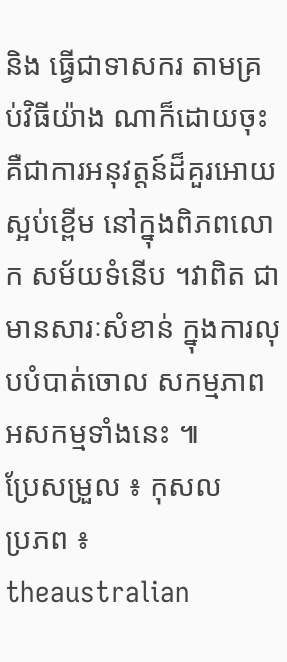និង ធ្វើជាទាសករ តាមគ្រប់វិធីយ៉ាង ណាក៏ដោយចុះ គឺជាការអនុវត្តន៍ដ៏គួរអោយស្អប់ខ្ពើម នៅក្នុងពិភពលោក សម័យទំនើប ។វាពិត ជាមានសារៈសំខាន់ ក្នុងការលុបបំបាត់ចោល សកម្មភាពអសកម្មទាំងនេះ ៕
ប្រែសម្រួល ៖ កុសល
ប្រភព ៖ theaustralian